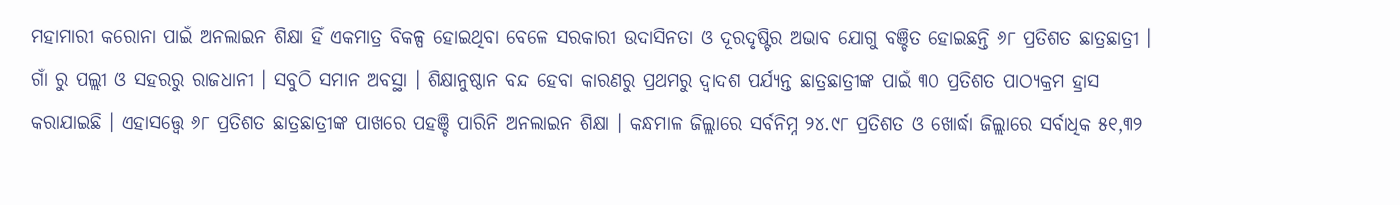ମହାମାରୀ କରୋନା ପାଇଁ ଅନଲାଇନ ଶିକ୍ଷା ହିଁ ଏକମାତ୍ର ବିକଳ୍ପ ହୋଇଥିବା ବେଳେ ସରକାରୀ ଉଦାସିନତା ଓ ଦୂରଦୃଷ୍ଟିର ଅଭାବ ଯୋଗୁ ବଞ୍ଚିତ ହୋଇଛନ୍ତି ୬୮ ପ୍ରତିଶତ ଛାତ୍ରଛାତ୍ରୀ । ଗାଁ ରୁ ପଲ୍ଲୀ ଓ ସହରରୁ ରାଜଧାନୀ । ସବୁଠି ସମାନ ଅବସ୍ଥା । ଶିକ୍ଷାନୁଷ୍ଠାନ ବନ୍ଦ ହେବା କାରଣରୁ ପ୍ରଥମରୁ ଦ୍ୱାଦଶ ପର୍ଯ୍ୟନ୍ତ ଛାତ୍ରଛାତ୍ରୀଙ୍କ ପାଇଁ ୩୦ ପ୍ରତିଶତ ପାଠ୍ୟକ୍ରମ ହ୍ରାସ କରାଯାଇଛି । ଏହାସତ୍ତ୍ବେ ୬୮ ପ୍ରତିଶତ ଛାତ୍ରଛାତ୍ରୀଙ୍କ ପାଖରେ ପହଞ୍ଚି ପାରିନି ଅନଲାଇନ ଶିକ୍ଷା । କନ୍ଧମାଳ ଜିଲ୍ଲାରେ ସର୍ବନିମ୍ନ ୨୪.୯୮ ପ୍ରତିଶତ ଓ ଖୋର୍ଦ୍ଧା ଜିଲ୍ଲାରେ ସର୍ବାଧିକ ୫୧,୩୨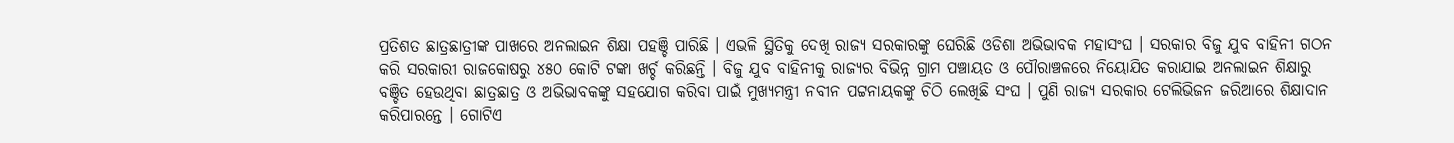ପ୍ରତିଶତ ଛାତ୍ରଛାତ୍ରୀଙ୍କ ପାଖରେ ଅନଲାଇନ ଶିକ୍ଷା ପହଞ୍ଚି ପାରିଛି । ଏଭଳି ସ୍ଥିତିକୁ ଦେଖି ରାଜ୍ୟ ସରକାରଙ୍କୁ ଘେରିଛି ଓଡିଶା ଅଭିଭାବକ ମହାସଂଘ । ସରକାର ବିଜୁ ଯୁବ ବାହିନୀ ଗଠନ କରି ସରକାରୀ ରାଜକୋଷରୁ ୪୫୦ କୋଟି ଟଙ୍କା ଖର୍ଚ୍ଚ କରିଛନ୍ତି । ବିଜୁ ଯୁବ ବାହିନୀକୁ ରାଜ୍ୟର ବିଭିନ୍ନ ଗ୍ରାମ ପଞ୍ଚାୟତ ଓ ପୌରାଞ୍ଚଳରେ ନିୟୋଯିତ କରାଯାଇ ଅନଲାଇନ ଶିକ୍ଷାରୁ ବଞ୍ଚିତ ହେଉଥିବା ଛାତ୍ରଛାତ୍ର ଓ ଅଭିଭାବକଙ୍କୁ ସହଯୋଗ କରିବା ପାଇଁ ମୁଖ୍ୟମନ୍ତ୍ରୀ ନବୀନ ପଟ୍ଟନାୟକଙ୍କୁ ଚିଠି ଲେଖିଛି ସଂଘ । ପୁଣି ରାଜ୍ୟ ସରକାର ଟେଲିଭିଜନ ଜରିଆରେ ଶିକ୍ଷାଦାନ କରିପାରନ୍ତେ । ଗୋଟିଏ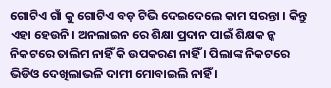ଗୋଟିଏ ଗାଁ କୁ ଗୋଟିଏ ବଡ଼ ଟିଭି ଦେଇଦେଲେ କାମ ସରନ୍ତା । କିନ୍ତୁ ଏହା ହେଉନି। ଅନଲାଇନ ରେ ଶିକ୍ଷା ପ୍ରଦାନ ପାଇଁ ଶିକ୍ଷକ ନ୍କ ନିକଟରେ ତାଲିମ ନାହିଁ କି ଉପକରଣ ନାହିଁ । ପିଲାଙ୍କ ନିକଟରେ ଭିଡିଓ ଦେଖିଲାଭଳି ଦାମୀ ମୋବାଇଲି ନାହିଁ ।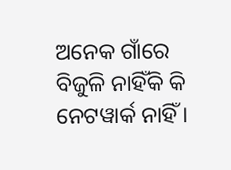ଅନେକ ଗାଁରେ ବିଜୁଳି ନାହିଁକି କି ନେଟୱାର୍କ ନାହିଁ ।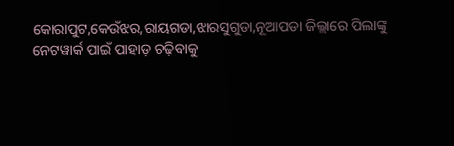କୋରାପୁଟ,କେଉଁଝର,ରାୟଗଡା,ଝାରସୁଗୁଡା,ନୂଆପଡା ଜିଲ୍ଲାରେ ପିଲାଙ୍କୁ ନେଟୱାର୍କ ପାଇଁ ପାହାଡ଼ ଚଢ଼ିବାକୁ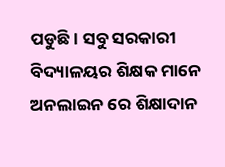ପଡୁଛି। ସବୁ ସରକାରୀ ବିଦ୍ୟାଳୟର ଶିକ୍ଷକ ମାନେ ଅନଲାଇନ ରେ ଶିକ୍ଷାଦାନ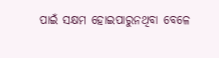ପାଇଁ ସକ୍ଷମ ହୋଇପାରୁନଥିବା ବେଳେ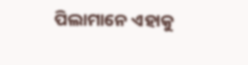ପିଲାମାନେ ଏହାକୁ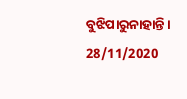ବୁଝିପାରୁନାହାନ୍ତି ।
28/11/2020